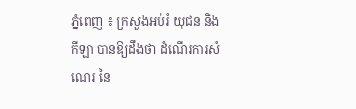ភ្នំពេញ ៖ ក្រសួងអប់រំ យុជន និងកីឡា បានឱ្យដឹងថា ដំណើរការសំណេរ នៃ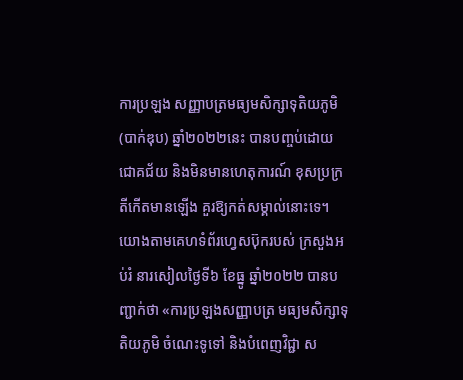ការប្រឡង សញ្ញាបត្រមធ្យមសិក្សាទុតិយភូមិ (បាក់ឌុប) ឆ្នាំ២០២២នេះ បានបញ្ចប់ដោយជោគជ័យ និងមិនមានហេតុការណ៍ ខុសប្រក្រតីកើតមានឡើង គួរឱ្យកត់សម្គាល់នោះទេ។
យោងតាមគេហទំព័រហ្វេសប៊ុករបស់ ក្រសួងអប់រំ នារសៀលថ្ងៃទី៦ ខែធ្នូ ឆ្នាំ២០២២ បានបញ្ជាក់ថា «ការប្រឡងសញ្ញាបត្រ មធ្យមសិក្សាទុតិយភូមិ ចំណេះទូទៅ និងបំពេញវិជ្ជា ស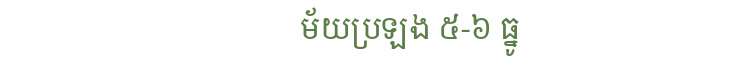ម័យប្រឡង ៥-៦ ធ្នូ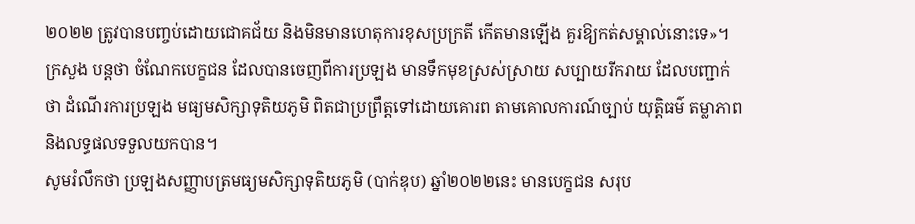២០២២ ត្រូវបានបញ្ចប់ដោយជោគជ័យ និងមិនមានហេតុការខុសប្រក្រតី កើតមានឡើង គួរឱ្យកត់សម្គាល់នោះទេ»។
ក្រសួង បន្ដថា ចំណែកបេក្ខជន ដែលបានចេញពីការប្រឡង មានទឹកមុខស្រស់ស្រាយ សប្បាយរីករាយ ដែលបញ្ជាក់ថា ដំណើរការប្រឡង មធ្យមសិក្សាទុតិយភូមិ ពិតជាប្រព្រឹត្តទៅដោយគោរព តាមគោលការណ៍ច្បាប់ យុត្តិធម៌ តម្លាភាព និងលទ្ធផលទទួលយកបាន។
សូមរំលឹកថា ប្រឡងសញ្ញាបត្រមធ្យមសិក្សាទុតិយភូមិ (បាក់ឌុប) ឆ្នាំ២០២២នេះ មានបេក្ខជន សរុប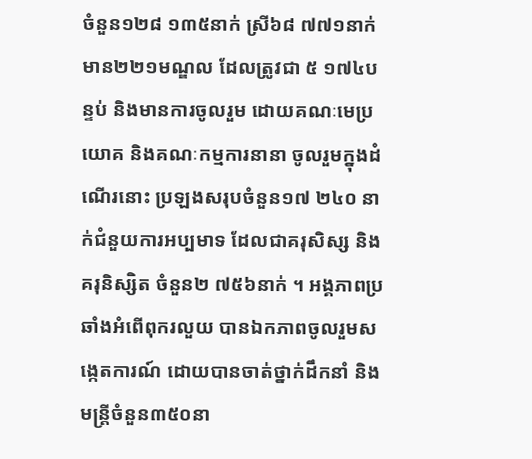ចំនួន១២៨ ១៣៥នាក់ ស្រី៦៨ ៧៧១នាក់ មាន២២១មណ្ឌល ដែលត្រូវជា ៥ ១៧៤បន្ទប់ និងមានការចូលរួម ដោយគណៈមេប្រយោគ និងគណៈកម្មការនានា ចូលរួមក្នុងដំណើរនោះ ប្រឡងសរុបចំនួន១៧ ២៤០ នាក់ជំនួយការអប្បមាទ ដែលជាគរុសិស្ស និងគរុនិស្សិត ចំនួន២ ៧៥៦នាក់ ។ អង្គភាពប្រឆាំងអំពើពុករលួយ បានឯកភាពចូលរួមសង្កេតការណ៍ ដោយបានចាត់ថ្នាក់ដឹកនាំ និងមន្រ្តីចំនួន៣៥០នា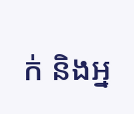ក់ និងអ្ន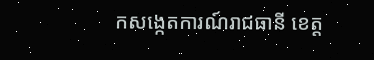កសង្កេតការណ៍រាជធានី ខេត្ត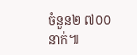ចំនួន២ ៧០០នាក់៕